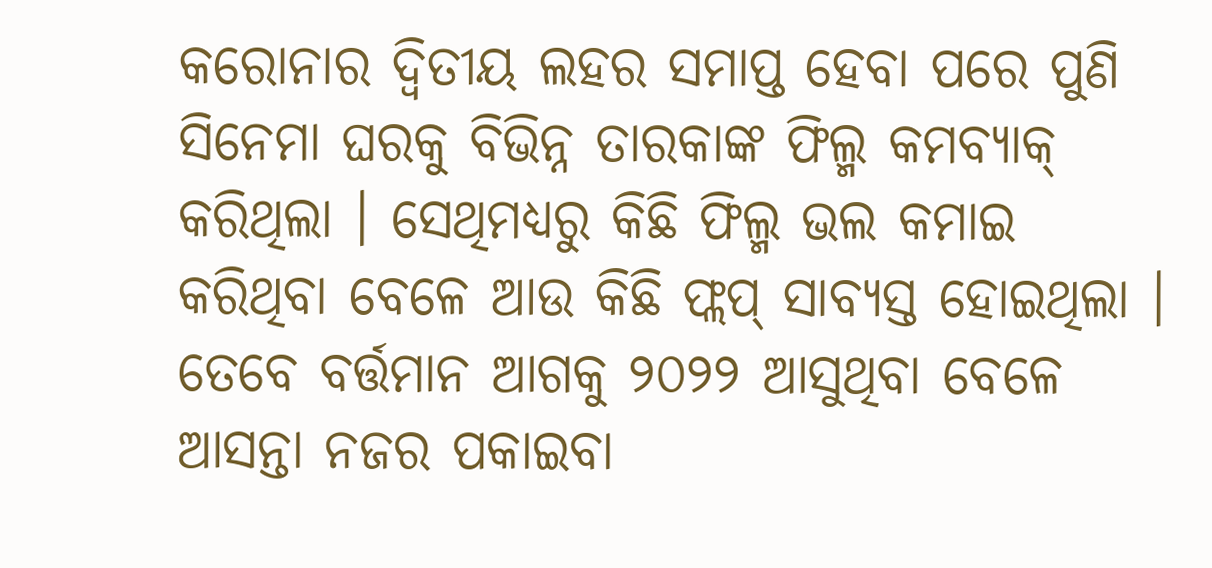କରୋନାର ଦ୍ୱିତୀୟ ଲହର ସମାପ୍ତ ହେବା ପରେ ପୁଣି ସିନେମା ଘରକୁ ବିଭିନ୍ନ ତାରକାଙ୍କ ଫିଲ୍ମ କମବ୍ୟାକ୍ କରିଥିଲା । ସେଥିମଧ୍ୟରୁ କିଛି ଫିଲ୍ମ ଭଲ କମାଇ କରିଥିବା ବେଳେ ଆଉ କିଛି ଫ୍ଲପ୍ ସାବ୍ୟସ୍ତ ହୋଇଥିଲା । ତେବେ ବର୍ତ୍ତମାନ ଆଗକୁ ୨୦୨୨ ଆସୁଥିବା ବେଳେ ଆସନ୍ତା ନଜର ପକାଇବା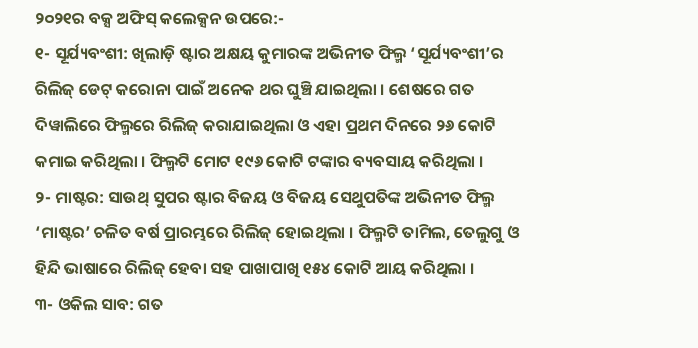୨୦୨୧ର ବକ୍ସ ଅଫିସ୍ କଲେକ୍ସନ ଉପରେ:-
୧- ସୂର୍ଯ୍ୟବଂଶୀ: ଖିଲାଡ଼ି ଷ୍ଟାର ଅକ୍ଷୟ କୁମାରଙ୍କ ଅଭିନୀତ ଫିଲ୍ମ ‘ସୂର୍ଯ୍ୟବଂଶୀ’ର ରିଲିଜ୍ ଡେଟ୍ କରୋନା ପାଇଁ ଅନେକ ଥର ଘୁଞ୍ଚି ଯାଇଥିଲା । ଶେଷରେ ଗତ ଦିୱାଲିରେ ଫିଲ୍ମରେ ରିଲିଜ୍ କରାଯାଇଥିଲା ଓ ଏହା ପ୍ରଥମ ଦିନରେ ୨୬ କୋଟି କମାଇ କରିଥିଲା । ଫିଲ୍ମଟି ମୋଟ ୧୯୬ କୋଟି ଟଙ୍କାର ବ୍ୟବସାୟ କରିଥିଲା ।
୨- ମାଷ୍ଟର: ସାଉଥ୍ ସୁପର ଷ୍ଟାର ବିଜୟ ଓ ବିଜୟ ସେଥୁପତିଙ୍କ ଅଭିନୀତ ଫିଲ୍ମ ‘ମାଷ୍ଟର’ ଚଳିତ ବର୍ଷ ପ୍ରାରମ୍ଭରେ ରିଲିଜ୍ ହୋଇଥିଲା । ଫିଲ୍ମଟି ତାମିଲ, ତେଲୁଗୁ ଓ ହିନ୍ଦି ଭାଷାରେ ରିଲିଜ୍ ହେବା ସହ ପାଖାପାଖି ୧୫୪ କୋଟି ଆୟ କରିଥିଲା ।
୩- ଓକିଲ ସାବ: ଗତ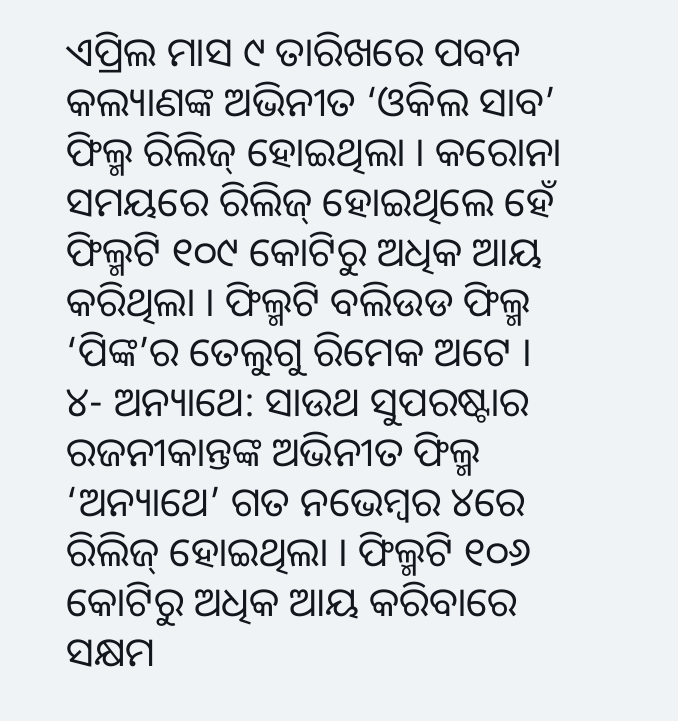ଏପ୍ରିଲ ମାସ ୯ ତାରିଖରେ ପବନ କଲ୍ୟାଣଙ୍କ ଅଭିନୀତ ‘ଓକିଲ ସାବ’ ଫିଲ୍ମ ରିଲିଜ୍ ହୋଇଥିଲା । କରୋନା ସମୟରେ ରିଲିଜ୍ ହୋଇଥିଲେ ହେଁ ଫିଲ୍ମଟି ୧୦୯ କୋଟିରୁ ଅଧିକ ଆୟ କରିଥିଲା । ଫିଲ୍ମଟି ବଲିଉଡ ଫିଲ୍ମ ‘ପିଙ୍କ’ର ତେଲୁଗୁ ରିମେକ ଅଟେ ।
୪- ଅନ୍ୟାଥେ: ସାଉଥ ସୁପରଷ୍ଟାର ରଜନୀକାନ୍ତଙ୍କ ଅଭିନୀତ ଫିଲ୍ମ ‘ଅନ୍ୟାଥେ’ ଗତ ନଭେମ୍ବର ୪ରେ ରିଲିଜ୍ ହୋଇଥିଲା । ଫିଲ୍ମଟି ୧୦୬ କୋଟିରୁ ଅଧିକ ଆୟ କରିବାରେ ସକ୍ଷମ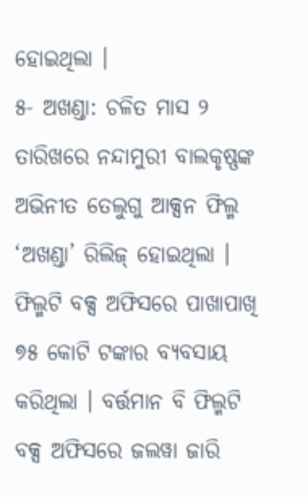ହୋଇଥିଲା ।
୫- ଅଖଣ୍ଡା: ଚଳିତ ମାସ ୨ ତାରିଖରେ ନନ୍ଦାମୁରୀ ବାଲକୃଷ୍ଣଙ୍କ ଅଭିନୀତ ତେଲୁଗୁ ଆକ୍ସନ ଫିଲ୍ମ ‘ଅଖଣ୍ଡା’ ରିଲିଜ୍ ହୋଇଥିଲା । ଫିଲ୍ମଟି ବକ୍ସ ଅଫିସରେ ପାଖାପାଖି ୭୫ କୋଟି ଟଙ୍କାର ବ୍ୟବସାୟ କରିଥିଲା । ବର୍ତ୍ତମାନ ବି ଫିଲ୍ମଟି ବକ୍ସ ଅଫିସରେ ଜଲୱା ଜାରି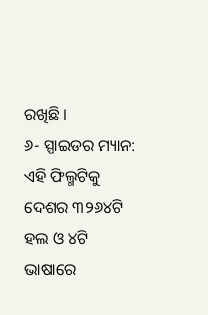ରଖିଛି ।
୬- ସ୍ପାଇଡର ମ୍ୟାନ: ଏହି ଫିଲ୍ମଟିକୁ ଦେଶର ୩୨୬୪ଟି ହଲ ଓ ୪ଟି ଭାଷାରେ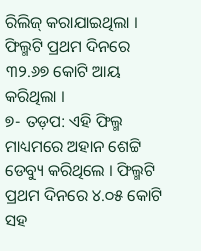ରିଲିଜ୍ କରାଯାଇଥିଲା । ଫିଲ୍ମଟି ପ୍ରଥମ ଦିନରେ ୩୨.୬୭ କୋଟି ଆୟ କରିଥିଲା ।
୭- ତଡ଼ପ: ଏହି ଫିଲ୍ମ ମାଧ୍ୟମରେ ଅହାନ ଶେଟ୍ଟି ଡେବ୍ୟୁ କରିଥିଲେ । ଫିଲ୍ମଟି ପ୍ରଥମ ଦିନରେ ୪.୦୫ କୋଟି ସହ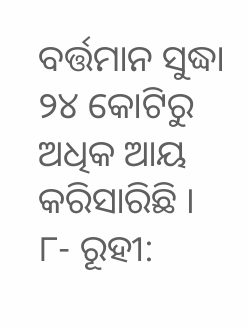ବର୍ତ୍ତମାନ ସୁଦ୍ଧା ୨୪ କୋଟିରୁ ଅଧିକ ଆୟ କରିସାରିଛି ।
୮- ରୂହୀ: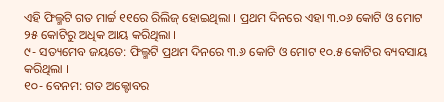ଏହି ଫିଲ୍ମଟି ଗତ ମାର୍ଚ୍ଚ ୧୧ରେ ରିଲିଜ୍ ହୋଇଥିଲା । ପ୍ରଥମ ଦିନରେ ଏହା ୩.୦୬ କୋଟି ଓ ମୋଟ ୨୫ କୋଟିରୁ ଅଧିକ ଆୟ କରିଥିଲା ।
୯- ସତ୍ୟମେବ ଜୟତେ: ଫିଲ୍ମଟି ପ୍ରଥମ ଦିନରେ ୩.୬ କୋଟି ଓ ମୋଟ ୧୦.୫ କୋଟିର ବ୍ୟବସାୟ କରିଥିଲା ।
୧୦- ବେନମ: ଗତ ଅକ୍ଟୋବର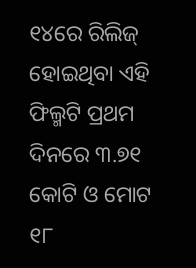୧୪ରେ ରିଲିଜ୍ ହୋଇଥିବା ଏହି ଫିଲ୍ମଟି ପ୍ରଥମ ଦିନରେ ୩.୭୧ କୋଟି ଓ ମୋଟ ୧୮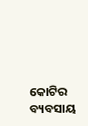କୋଟିର ବ୍ୟବସାୟ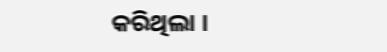କରିଥିଲା ।